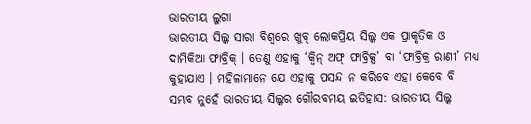ଭାରତୀୟ ଲୁଗା
ଭାରତୀୟ ସିଲ୍କ ସାରା ବିଶ୍ୱରେ ଖୁବ୍ ଲୋକପ୍ରିୟ ସିଲ୍କ ଏକ ପ୍ରାକୃତିକ ଓ ଦାମିକିଆ ଫାବ୍ରିକ୍ । ତେଣୁ ଏହାକୁ ‘କ୍ୱିନ୍ ଅଫ୍ ଫାବ୍ରିକ୍ସ’ ବା ‘ଫାବ୍ରିକ୍ର ରାଣୀ’ ମଧ୍ୟ କୁହାଯାଏ । ମହିଳାମାନେ ଯେ ଏହାକୁ ପସନ୍ଦ ନ କରିବେ ଏହା କେବେ ବି ସମ୍ଭବ ନୁହେଁ ଭାରତୀୟ ସିଲ୍କର ଗୌରବମୟ ଇତିହାସ: ଭାରତୀୟ ସିଲ୍କ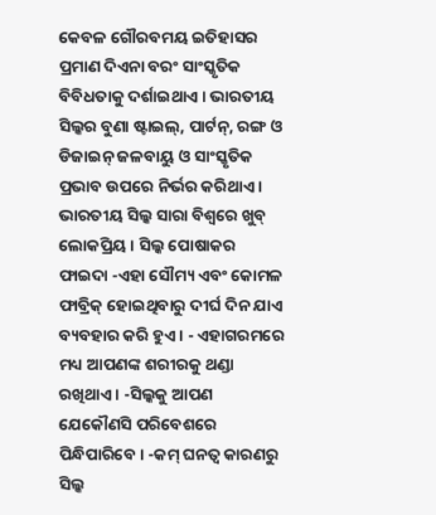କେବଳ ଗୌରବମୟ ଇତିହାସର ପ୍ରମାଣ ଦିଏନା ବରଂ ସାଂସ୍କୃତିକ ବିବିଧତାକୁ ଦର୍ଶାଇଥାଏ । ଭାରତୀୟ ସିଲ୍କର ବୁଣା ଷ୍ଟାଇଲ୍, ପାର୍ଟନ୍, ରଙ୍ଗ ଓ ଡିଜାଇନ୍ ଜଳବାୟୁ ଓ ସାଂସ୍କୃତିକ ପ୍ରଭାବ ଉପରେ ନିର୍ଭର କରିଥାଏ । ଭାରତୀୟ ସିଲ୍କ ସାରା ବିଶ୍ୱରେ ଖୁବ୍ ଲୋକପ୍ରିୟ । ସିଲ୍କ ପୋଷାକର ଫାଇଦା -ଏହା ସୌମ୍ୟ ଏବଂ କୋମଳ ଫାବ୍ରିକ୍ ହୋଇଥିବାରୁ ଦୀର୍ଘ ଦିନ ଯାଏ ବ୍ୟବହାର କରି ହୁଏ । - ଏହାଗରମରେ ମଧ୍ୟ ଆପଣଙ୍କ ଶରୀରକୁ ଥଣ୍ଡା ରଖିଥାଏ । -ସିଲ୍କକୁ ଆପଣ ଯେକୌଣସି ପରିବେଶରେ ପିନ୍ଧିପାରିବେ । -କମ୍ ଘନତ୍ୱ କାରଣରୁ ସିଲ୍କ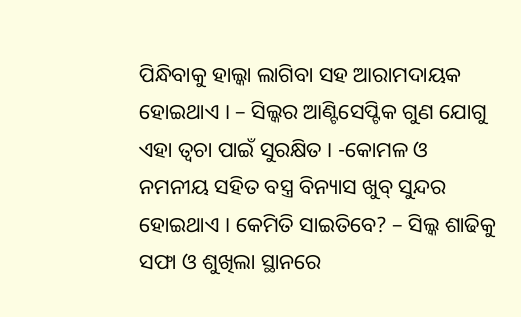ପିନ୍ଧିବାକୁ ହାଲ୍କା ଲାଗିବା ସହ ଆରାମଦାୟକ ହୋଇଥାଏ । – ସିଲ୍କର ଆଣ୍ଟିସେପ୍ଟିକ ଗୁଣ ଯୋଗୁ ଏହା ତ୍ୱଚା ପାଇଁ ସୁରକ୍ଷିତ । -କୋମଳ ଓ ନମନୀୟ ସହିତ ବସ୍ତ୍ର ବିନ୍ୟାସ ଖୁବ୍ ସୁନ୍ଦର ହୋଇଥାଏ । କେମିତି ସାଇତିବେ? – ସିଲ୍କ ଶାଢିକୁ ସଫା ଓ ଶୁଖିଲା ସ୍ଥାନରେ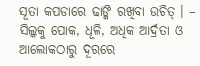ସୂତା କପଡାରେ ଢାଙ୍କି ରଖିବା ଉଚିତ୍ । – ସିଲ୍କକୁ ପୋକ, ଧୂଳି, ଅଧିକ ଆର୍ଦ୍ରତା ଓ ଆଲୋକଠାରୁ ଦୂରରେ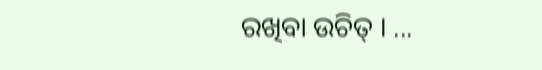ରଖିବା ଉଚିତ୍ । ...